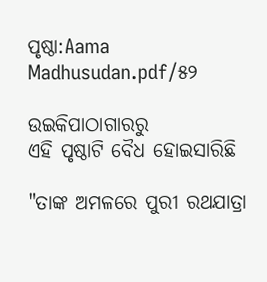ପୃଷ୍ଠା:Aama Madhusudan.pdf/୫୨

ଉଇକିପାଠାଗାର‌ରୁ
ଏହି ପୃଷ୍ଠାଟି ବୈଧ ହୋଇସାରିଛି

"ତାଙ୍କ ଅମଳରେ ପୁରୀ ରଥଯାତ୍ରା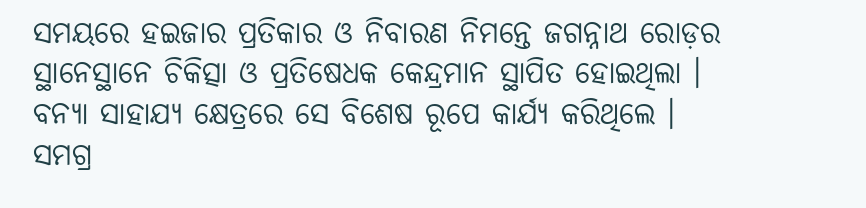ସମୟରେ ହଇଜାର ପ୍ରତିକାର ଓ ନିବାରଣ ନିମନ୍ତେ ଜଗନ୍ନାଥ ରୋଡ଼ର ସ୍ଥାନେସ୍ଥାନେ ଚିକିତ୍ସା ଓ ପ୍ରତିଷେଧକ କେନ୍ଦ୍ରମାନ ସ୍ଥାପିତ ହୋଇଥିଲା । ବନ୍ୟା ସାହାଯ୍ୟ କ୍ଷେତ୍ରରେ ସେ ବିଶେଷ ରୂପେ କାର୍ଯ୍ୟ କରିଥିଲେ । ସମଗ୍ର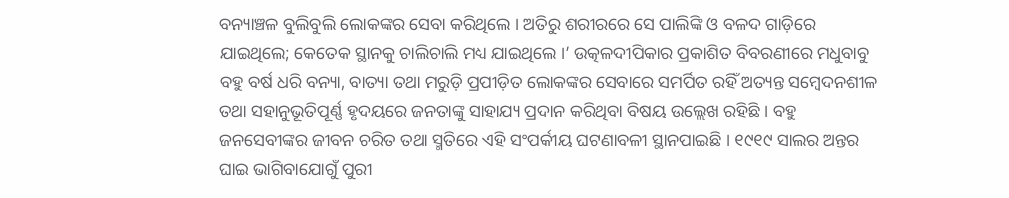ବନ୍ୟାଞ୍ଚଳ ବୁଲିବୁଲି ଲୋକଙ୍କର ସେବା କରିଥିଲେ । ଅତିରୁ ଶରୀରରେ ସେ ପାଲିଙ୍କି ଓ ବଳଦ ଗାଡ଼ିରେ ଯାଇଥିଲେ; କେତେକ ସ୍ଥାନକୁ ଚାଲିଚାଲି ମଧ୍ୟ ଯାଇଥିଲେ ।’ ଉତ୍କଳଦୀପିକାର ପ୍ରକାଶିତ ବିବରଣୀରେ ମଧୁବାବୁ ବହୁ ବର୍ଷ ଧରି ବନ୍ୟା, ବାତ୍ୟା ତଥା ମରୁଡ଼ି ପ୍ରପୀଡ଼ିତ ଲୋକଙ୍କର ସେବାରେ ସମର୍ପିତ ରହିଁ ଅତ୍ୟନ୍ତ ସମ୍ବେଦନଶୀଳ ତଥା ସହାନୁଭୂତିପୂର୍ଣ୍ଣ ହୃଦୟରେ ଜନତାଙ୍କୁ ସାହାଯ୍ୟ ପ୍ରଦାନ କରିଥିବା ବିଷୟ ଉଲ୍ଲେଖ ରହିଛି । ବହୁ ଜନସେବୀଙ୍କର ଜୀବନ ଚରିତ ତଥା ସ୍ମତିରେ ଏହି ସଂପର୍କୀୟ ଘଟଣାବଳୀ ସ୍ଥାନପାଇଛି । ୧୯୧୯ ସାଲର ଅନ୍ତର ଘାଇ ଭାଗିବାଯୋଗୁଁ ପୁରୀ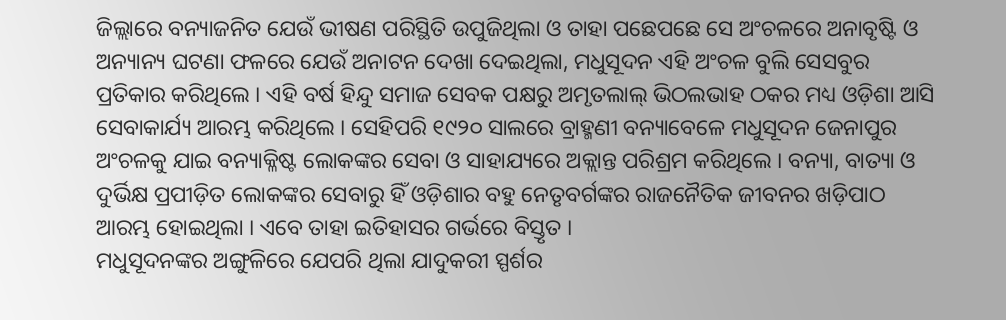ଜିଲ୍ଲାରେ ବନ୍ୟାଜନିତ ଯେଉଁ ଭୀଷଣ ପରିସ୍ଥିତି ଉପୁଜିଥିଲା ଓ ତାହା ପଛେପଛେ ସେ ଅଂଚଳରେ ଅନାବୃଷ୍ଟି ଓ ଅନ୍ୟାନ୍ୟ ଘଟଣା ଫଳରେ ଯେଉଁ ଅନାଟନ ଦେଖା ଦେଇଥିଲା, ମଧୁସୂଦନ ଏହି ଅଂଚଳ ବୁଲି ସେସବୁର ପ୍ରତିକାର କରିଥିଲେ । ଏହି ବର୍ଷ ହିନ୍ଦୁ ସମାଜ ସେବକ ପକ୍ଷରୁ ଅମୃତଲାଲ୍ ଭିଠଲଭାହ ଠକର ମଧ୍ୟ ଓଡ଼ିଶା ଆସି ସେବାକାର୍ଯ୍ୟ ଆରମ୍ଭ କରିଥିଲେ । ସେହିପରି ୧୯୨୦ ସାଲରେ ବ୍ରାହ୍ମଣୀ ବନ୍ୟାବେଳେ ମଧୁସୂଦନ ଜେନାପୁର ଅଂଚଳକୁ ଯାଇ ବନ୍ୟାକ୍ଳିଷ୍ଟ ଲୋକଙ୍କର ସେବା ଓ ସାହାଯ୍ୟରେ ଅକ୍ଲାନ୍ତ ପରିଶ୍ରମ କରିଥିଲେ । ବନ୍ୟା, ବାତ୍ୟା ଓ ଦୁର୍ଭିକ୍ଷ ପ୍ରପୀଡ଼ିତ ଲୋକଙ୍କର ସେବାରୁ ହିଁ ଓଡ଼ିଶାର ବହୁ ନେତୃବର୍ଗଙ୍କର ରାଜନୈତିକ ଜୀବନର ଖଡ଼ିପାଠ ଆରମ୍ଭ ହୋଇଥିଲା । ଏବେ ତାହା ଇତିହାସର ଗର୍ଭରେ ବିସ୍ତୃତ ।
ମଧୁସୂଦନଙ୍କର ଅଙ୍ଗୁଳିରେ ଯେପରି ଥିଲା ଯାଦୁକରୀ ସ୍ପର୍ଶର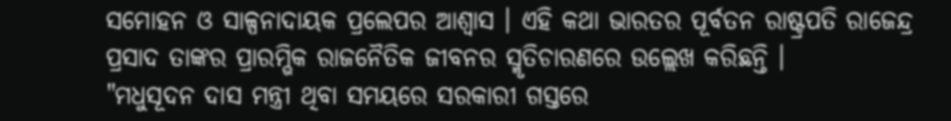ସମୋହନ ଓ ସାଳ୍ପନାଦାୟକ ପ୍ରଲେପର ଆଶ୍ୱାସ । ଏହି କଥା ଭାରତର ପୂର୍ବତନ ରାଷ୍ଟ୍ରପତି ରାଜେନ୍ଦ୍ର ପ୍ରସାଦ ତାଙ୍କର ପ୍ରାରମ୍ଭିକ ରାଜନୈତିକ ଜୀବନର ସ୍ମୃତିଚାରଣରେ ଉଲ୍ଲେଖ କରିଛନ୍ତି ।
"ମଧୁସୂଦନ ଦାସ ମନ୍ତ୍ରୀ ଥିବା ସମୟରେ ସରକାରୀ ଗସ୍ତରେ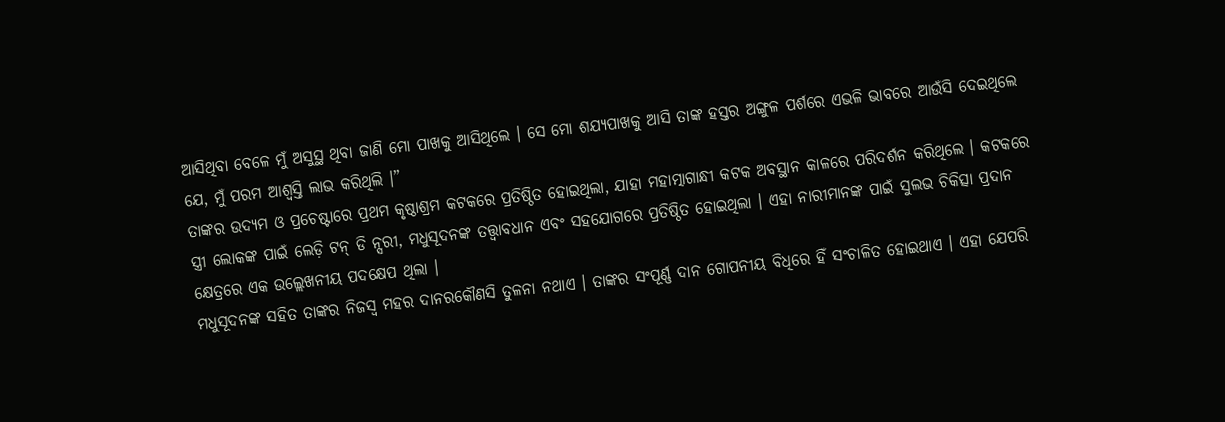ଆସିଥିବା ବେଳେ ମୁଁ ଅସୁସ୍ଥ ଥିବା ଜାଣି ମୋ ପାଖକୁ ଆସିଥିଲେ । ସେ ମୋ ଶଯ୍ୟପାଖକୁ ଆସି ତାଙ୍କ ହସ୍ତର ଅଙ୍ଗୁଳ ପର୍ଶରେ ଏଭଳି ଭାବରେ ଆଉଁସି ଦେଇଥିଲେ ଯେ, ମୁଁ ପରମ ଆଶ୍ବସ୍ତି ଲାଭ କରିଥିଲି ।”
ତାଙ୍କର ଉଦ୍ୟମ ଓ ପ୍ରଚେଷ୍ଟାରେ ପ୍ରଥମ କୃଷ୍ଠାଶ୍ରମ କଟକରେ ପ୍ରତିଷ୍ଠିତ ହୋଇଥିଲା, ଯାହା ମହାତ୍ମାଗାନ୍ଧୀ କଟକ ଅବସ୍ଥାନ କାଳରେ ପରିଦର୍ଶନ କରିଥିଲେ । କଟକରେ ସ୍ତ୍ରୀ ଲୋକଙ୍କ ପାଇଁ ଲେଡ଼ି ଟନ୍ ଡି ନ୍ସରୀ, ମଧୁସୂଦନଙ୍କ ତତ୍ତ୍ୱାବଧାନ ଏବଂ ସହଯୋଗରେ ପ୍ରତିଷ୍ଠିତ ହୋଇଥିଲା । ଏହା ନାରୀମାନଙ୍କ ପାଇଁ ସୁଲଭ ଚିକିତ୍ସା ପ୍ରଦାନ କ୍ଷେତ୍ରରେ ଏକ ଉଲ୍ଲେଖନୀୟ ପଦକ୍ଷେପ ଥିଲା ।
ମଧୁସୂଦନଙ୍କ ସହିତ ତାଙ୍କର ନିଜସ୍ବ ମହର ଦାନରକୌଣସି ତୁଳନା ନଥାଏ । ତାଙ୍କର ସଂପୂର୍ଣ୍ଣ ଦାନ ଗୋପନୀୟ ବିଧିରେ ହିଁ ସଂଚାଳିତ ହୋଇଥାଏ । ଏହା ଯେପରି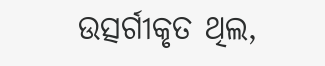ଉତ୍ସର୍ଗୀକୃତ ଥିଲ,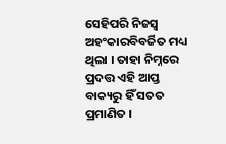ସେହିପରି ନିଜସ୍ୱ ଅହଂକାରବିବର୍ଜିତ ମଧ୍ୟ ଥିଲା । ତାହା ନିମ୍ନରେ ପ୍ରଦତ୍ତ ଏହି ଆପ୍ତ ବାକ୍ୟରୁ ହିଁ ସତତ ପ୍ରମାଣିତ ।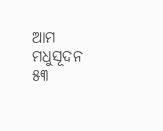ଆମ ମଧୁସୂଦନ ୫୩